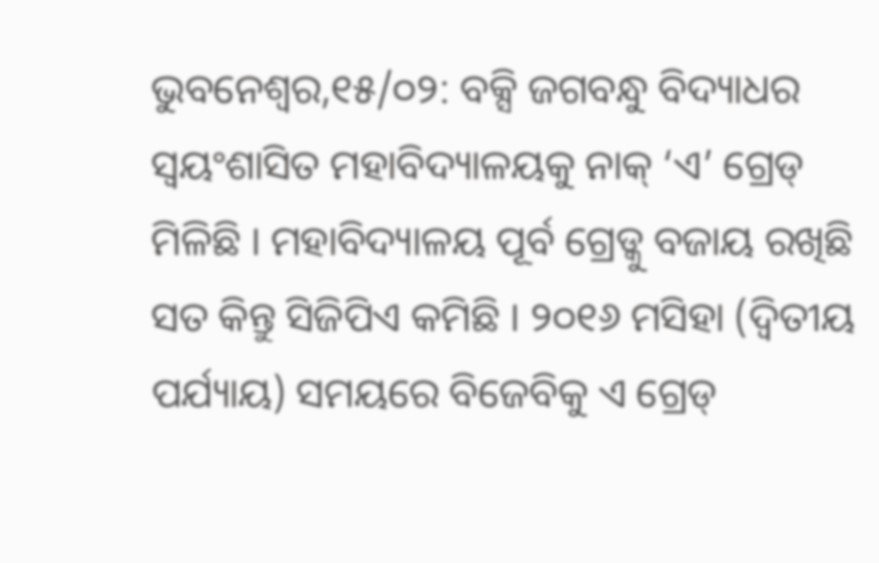ଭୁବନେଶ୍ୱର,୧୫/୦୨: ବକ୍ସି ଜଗବନ୍ଧୁ ବିଦ୍ୟାଧର ସ୍ୱୟଂଶାସିତ ମହାବିଦ୍ୟାଳୟକୁ ନାକ୍ ‘ଏ’ ଗ୍ରେଡ୍ ମିଳିଛି । ମହାବିଦ୍ୟାଳୟ ପୂର୍ବ ଗ୍ରେଡ୍କୁ ବଜାୟ ରଖିଛି ସତ କିନ୍ତୁ ସିଜିପିଏ କମିଛି । ୨୦୧୬ ମସିହା (ଦ୍ୱିତୀୟ ପର୍ଯ୍ୟାୟ) ସମୟରେ ବିଜେବିକୁ ଏ ଗ୍ରେଡ୍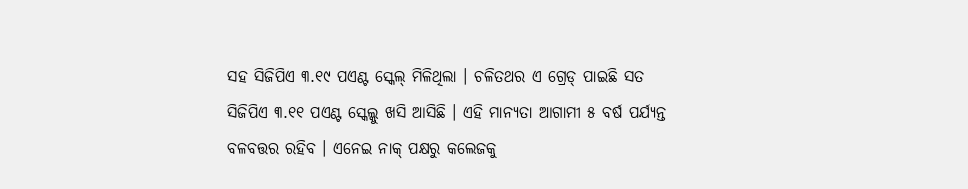ସହ ସିଜିପିଏ ୩.୧୯ ପଏଣ୍ଟ ସ୍କେଲ୍ ମିଳିଥିଲା । ଚଳିତଥର ଏ ଗ୍ରେଡ୍ ପାଇଛି ସତ ସିଜିପିଏ ୩.୧୧ ପଏଣ୍ଟ ସ୍କେଲ୍କୁ ଖସି ଆସିଛି । ଏହି ମାନ୍ୟତା ଆଗାମୀ ୫ ବର୍ଷ ପର୍ଯ୍ୟନ୍ତ ବଳବତ୍ତର ରହିବ । ଏନେଇ ନାକ୍ ପକ୍ଷରୁ କଲେଜକୁ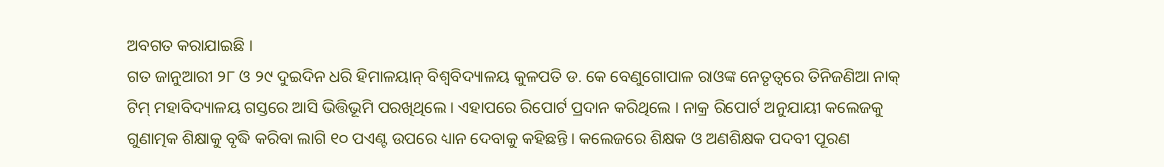ଅବଗତ କରାଯାଇଛି ।
ଗତ ଜାନୁଆରୀ ୨୮ ଓ ୨୯ ଦୁଇଦିନ ଧରି ହିମାଳୟାନ୍ ବିଶ୍ୱବିଦ୍ୟାଳୟ କୁଳପତି ଡ. କେ ବେଣୁଗୋପାଳ ରାଓଙ୍କ ନେତୃତ୍ୱରେ ତିନିଜଣିଆ ନାକ୍ ଟିମ୍ ମହାବିଦ୍ୟାଳୟ ଗସ୍ତରେ ଆସି ଭିତ୍ତିଭୂମି ପରଖିଥିଲେ । ଏହାପରେ ରିପୋର୍ଟ ପ୍ରଦାନ କରିଥିଲେ । ନାକ୍ର ରିପୋର୍ଟ ଅନୁଯାୟୀ କଲେଜକୁ ଗୁଣାତ୍ମକ ଶିକ୍ଷାକୁ ବୃଦ୍ଧି କରିବା ଲାଗି ୧୦ ପଏଣ୍ଟ ଉପରେ ଧ୍ୟାନ ଦେବାକୁ କହିଛନ୍ତି । କଲେଜରେ ଶିକ୍ଷକ ଓ ଅଣଶିକ୍ଷକ ପଦବୀ ପୂରଣ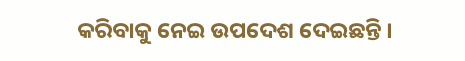କରିବାକୁ ନେଇ ଉପଦେଶ ଦେଇଛନ୍ତି ।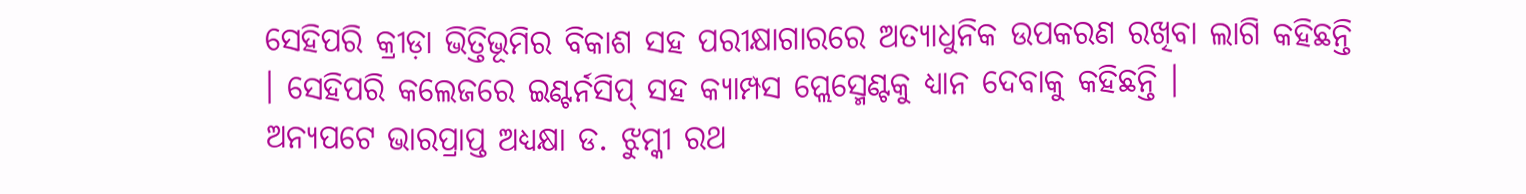ସେହିପରି କ୍ରୀଡ଼ା ଭିତ୍ତିଭୂମିର ବିକାଶ ସହ ପରୀକ୍ଷାଗାରରେ ଅତ୍ୟାଧୁନିକ ଉପକରଣ ରଖିବା ଲାଗି କହିଛନ୍ତି । ସେହିପରି କଲେଜରେ ଇଣ୍ଟର୍ନସିପ୍ ସହ କ୍ୟାମ୍ପସ ପ୍ଲେସ୍ମେଣ୍ଟକୁ ଧ୍ୟାନ ଦେବାକୁ କହିଛନ୍ତି ।
ଅନ୍ୟପଟେ ଭାରପ୍ରାପ୍ତ ଅଧ୍ୟକ୍ଷା ଡ. ଝୁମ୍କୀ ରଥ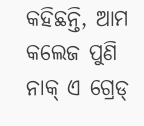କହିଛନ୍ତି, ଆମ କଲେଜ ପୁଣି ନାକ୍ ଏ ଗ୍ରେଡ୍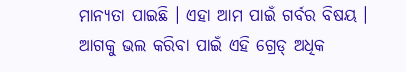ମାନ୍ୟତା ପାଇଛି । ଏହା ଆମ ପାଇଁ ଗର୍ବର ବିଷୟ । ଆଗକୁ ଭଲ କରିବା ପାଇଁ ଏହି ଗ୍ରେଡ୍ ଅଧିକ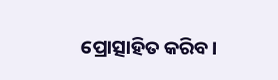ପ୍ରୋତ୍ସାହିତ କରିବ।